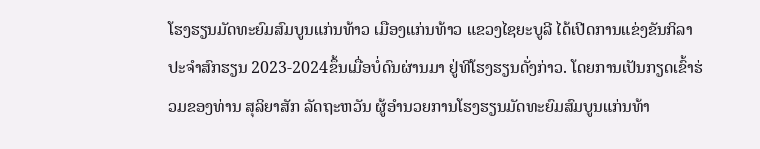ໂຮງຮຽນມັດທະຍົມສົມບູນແກ່ນທ້າວ ເມືອງແກ່ນທ້າວ ແຂວງໄຊຍະບູລີ ໄດ້ເປີດການແຂ່ງຂັນກິລາ ປະຈໍາສົກຮຽນ 2023-2024ຂຶ້ນເມື່ອບໍ່ດົນຜ່ານມາ ຢູ່ທີໂຮງຮຽນດັ່ງກ່າວ. ໂດຍການເປັນກຽດເຂົ້າຮ່ວມຂອງທ່ານ ສຸລິຍາສັກ ລັດຖະຫວັນ ຜູ້ອໍານວຍການໂຮງຮຽນມັດທະຍົມສົມບູນແກ່ນທ້າ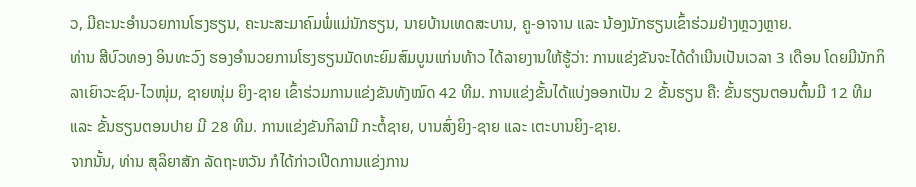ວ, ມີຄະນະອໍານວຍການໂຮງຮຽນ, ຄະນະສະມາຄົມພໍ່ແມ່ນັກຮຽນ, ນາຍບ້ານເທດສະບານ, ຄູ-ອາຈານ ແລະ ນ້ອງນັກຮຽນເຂົ້າຮ່ວມຢ່າງຫຼວງຫຼາຍ.
ທ່ານ ສີບົວທອງ ອິນທະວົງ ຮອງອໍານວຍການໂຮງຮຽນມັດທະຍົມສົມບູນແກ່ນທ້າວ ໄດ້ລາຍງານໃຫ້ຮູ້ວ່າ: ການແຂ່ງຂັນຈະໄດ້ດໍາເນີນເປັນເວລາ 3 ເດືອນ ໂດຍມີນັກກິລາເຍົາວະຊົນ-ໄວໜຸ່ມ, ຊາຍໜຸ່ມ ຍິງ-ຊາຍ ເຂົ້າຮ່ວມການແຂ່ງຂັນທັງໝົດ 42 ທີມ. ການແຂ່ງຂັ້ນໄດ້ແບ່ງອອກເປັນ 2 ຂັ້ນຮຽນ ຄື: ຂັ້ນຮຽນຕອນຕົ້ນມີ 12 ທີມ ແລະ ຂັ້ນຮຽນຕອນປາຍ ມີ 28 ທີມ. ການແຂ່ງຂັນກິລາມີ ກະຕໍ້ຊາຍ, ບານສົ່ງຍິງ-ຊາຍ ແລະ ເຕະບານຍິງ-ຊາຍ.
ຈາກນັ້ນ, ທ່ານ ສຸລິຍາສັກ ລັດຖະຫວັນ ກໍໄດ້ກ່າວເປີດການແຂ່ງການ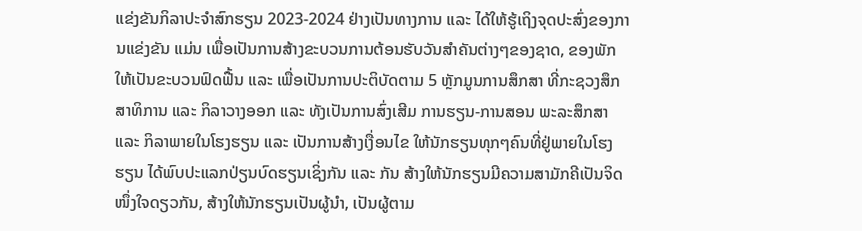ແຂ່ງຂັນກິລາປະຈໍາສົກຮຽນ 2023-2024 ຢ່າງເປັນທາງການ ແລະ ໄດ້ໃຫ້ຮູ້ເຖິງຈຸດປະສົ່ງຂອງການແຂ່ງຂັນ ແມ່ນ ເພື່ອເປັນການສ້າງຂະບວນການຕ້ອນຮັບວັນສໍາຄັນຕ່າງໆຂອງຊາດ, ຂອງພັກ ໃຫ້ເປັນຂະບວນຟົດຟື້ນ ແລະ ເພື່ອເປັນການປະຕິບັດຕາມ 5 ຫຼັກມູນການສຶກສາ ທີ່ກະຊວງສຶກສາທິການ ແລະ ກິລາວາງອອກ ແລະ ທັງເປັນການສົ່ງເສີມ ການຮຽນ-ການສອນ ພະລະສຶກສາ ແລະ ກິລາພາຍໃນໂຮງຮຽນ ແລະ ເປັນການສ້າງເງື່ອນໄຂ ໃຫ້ນັກຮຽນທຸກໆຄົນທີ່ຢູ່ພາຍໃນໂຮງຮຽນ ໄດ້ພົບປະແລກປ່ຽນບົດຮຽນເຊິ່ງກັນ ແລະ ກັນ ສ້າງໃຫ້ນັກຮຽນມີຄວາມສາມັກຄີເປັນຈິດໜຶ່ງໃຈດຽວກັນ, ສ້າງໃຫ້ນັກຮຽນເປັນຜູ້ນໍາ, ເປັນຜູ້ຕາມ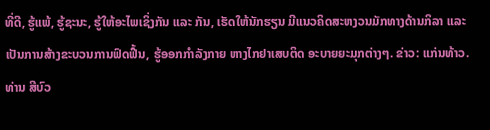ທີ່ດີ, ຮູ້ແພ້, ຮູ້ຊະນະ, ຮູ້ໃຫ້ອະໄພເຊິ່ງກັນ ແລະ ກັນ, ເຮັດໃຫ້ນັກຮຽນ ມີແນວຄິດສະຫງວນມັກທາງດ້ານກິລາ ແລະ ເປັນການສ້າງຂະບວນການຟົດຟື້ນ, ຮູ້ອອກກໍາລັງກາຍ ຫາງໄກຢາເສບຕິດ ອະບາຍຍະມຸກຕ່າງໆ. ຂ່າວ: ແກ່ນທ້າວ.
ທ່ານ ສີບົວ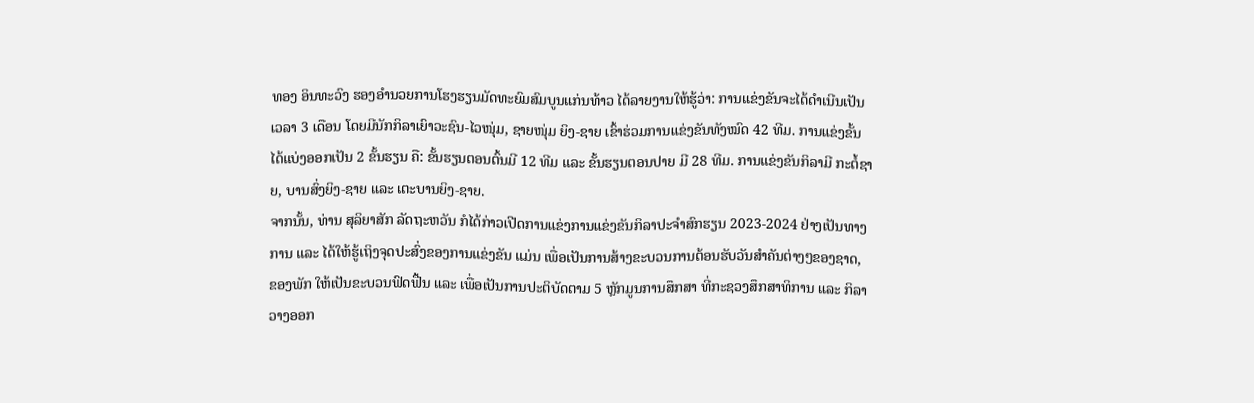ທອງ ອິນທະວົງ ຮອງອໍານວຍການໂຮງຮຽນມັດທະຍົມສົມບູນແກ່ນທ້າວ ໄດ້ລາຍງານໃຫ້ຮູ້ວ່າ: ການແຂ່ງຂັນຈະໄດ້ດໍາເນີນເປັນເວລາ 3 ເດືອນ ໂດຍມີນັກກິລາເຍົາວະຊົນ-ໄວໜຸ່ມ, ຊາຍໜຸ່ມ ຍິງ-ຊາຍ ເຂົ້າຮ່ວມການແຂ່ງຂັນທັງໝົດ 42 ທີມ. ການແຂ່ງຂັ້ນໄດ້ແບ່ງອອກເປັນ 2 ຂັ້ນຮຽນ ຄື: ຂັ້ນຮຽນຕອນຕົ້ນມີ 12 ທີມ ແລະ ຂັ້ນຮຽນຕອນປາຍ ມີ 28 ທີມ. ການແຂ່ງຂັນກິລາມີ ກະຕໍ້ຊາຍ, ບານສົ່ງຍິງ-ຊາຍ ແລະ ເຕະບານຍິງ-ຊາຍ.
ຈາກນັ້ນ, ທ່ານ ສຸລິຍາສັກ ລັດຖະຫວັນ ກໍໄດ້ກ່າວເປີດການແຂ່ງການແຂ່ງຂັນກິລາປະຈໍາສົກຮຽນ 2023-2024 ຢ່າງເປັນທາງການ ແລະ ໄດ້ໃຫ້ຮູ້ເຖິງຈຸດປະສົ່ງຂອງການແຂ່ງຂັນ ແມ່ນ ເພື່ອເປັນການສ້າງຂະບວນການຕ້ອນຮັບວັນສໍາຄັນຕ່າງໆຂອງຊາດ, ຂອງພັກ ໃຫ້ເປັນຂະບວນຟົດຟື້ນ ແລະ ເພື່ອເປັນການປະຕິບັດຕາມ 5 ຫຼັກມູນການສຶກສາ ທີ່ກະຊວງສຶກສາທິການ ແລະ ກິລາວາງອອກ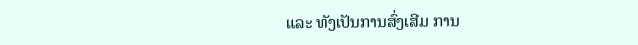ແລະ ທັງເປັນການສົ່ງເສີມ ການ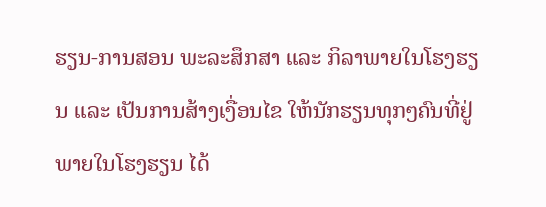ຮຽນ-ການສອນ ພະລະສຶກສາ ແລະ ກິລາພາຍໃນໂຮງຮຽນ ແລະ ເປັນການສ້າງເງື່ອນໄຂ ໃຫ້ນັກຮຽນທຸກໆຄົນທີ່ຢູ່ພາຍໃນໂຮງຮຽນ ໄດ້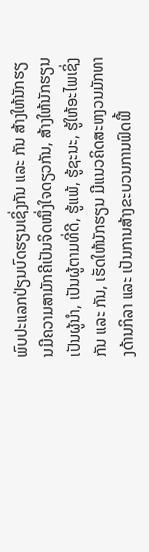ພົບປະແລກປ່ຽນບົດຮຽນເຊິ່ງກັນ ແລະ ກັນ ສ້າງໃຫ້ນັກຮຽນມີຄວາມສາມັກຄີເປັນຈິດໜຶ່ງໃຈດຽວກັນ, ສ້າງໃຫ້ນັກຮຽນເປັນຜູ້ນໍາ, ເປັນຜູ້ຕາມທີ່ດີ, ຮູ້ແພ້, ຮູ້ຊະນະ, ຮູ້ໃຫ້ອະໄພເຊິ່ງກັນ ແລະ ກັນ, ເຮັດໃຫ້ນັກຮຽນ ມີແນວຄິດສະຫງວນມັກທາງດ້ານກິລາ ແລະ ເປັນການສ້າງຂະບວນການຟົດຟື້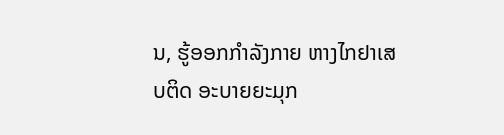ນ, ຮູ້ອອກກໍາລັງກາຍ ຫາງໄກຢາເສບຕິດ ອະບາຍຍະມຸກ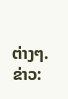ຕ່າງໆ. ຂ່າວ: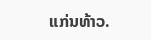ແກ່ນທ້າວ.